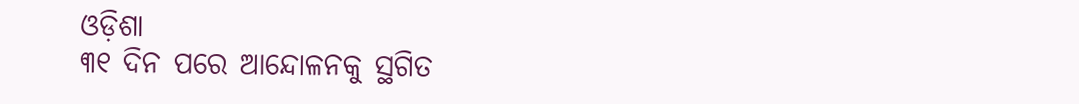ଓଡ଼ିଶା
୩୧ ଦିନ ପରେ ଆନ୍ଦୋଳନକୁ ସ୍ଥଗିତ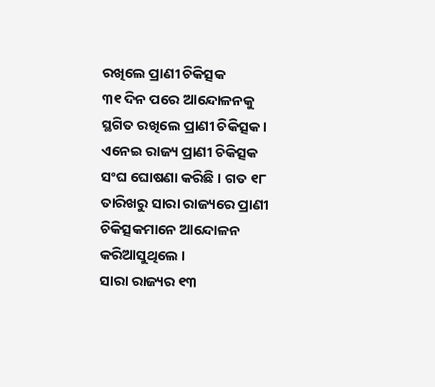ରଖିଲେ ପ୍ରାଣୀ ଚିକିତ୍ସକ
୩୧ ଦିନ ପରେ ଆନ୍ଦୋଳନକୁ ସ୍ଥଗିତ ରଖିଲେ ପ୍ରାଣୀ ଚିକିତ୍ସକ । ଏନେଇ ରାଜ୍ୟ ପ୍ରାଣୀ ଚିକିତ୍ସକ ସଂଘ ଘୋଷଣା କରିଛି । ଗତ ୧୮ ତାରିଖରୁ ସାରା ରାଜ୍ୟରେ ପ୍ରାଣୀ ଚିକିତ୍ସକମାନେ ଆନ୍ଦୋଳନ କରିଆସୁଥିଲେ ।
ସାରା ରାଜ୍ୟର ୧୩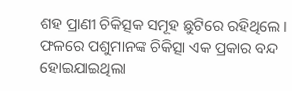ଶହ ପ୍ରାଣୀ ଚିକିତ୍ସକ ସମୂହ ଛୁଟିରେ ରହିଥିଲେ । ଫଳରେ ପଶୁମାନଙ୍କ ଚିକିତ୍ସା ଏକ ପ୍ରକାର ବନ୍ଦ ହୋଇଯାଇଥିଲା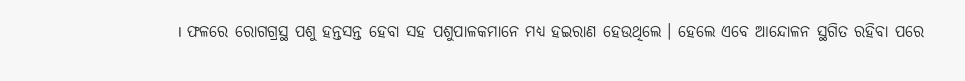। ଫଳରେ ରୋଗଗ୍ରସ୍ଥ ପଶୁ ହନ୍ତସନ୍ତ ହେବା ସହ ପଶୁପାଳକମାନେ ମଧ୍ୟ ହଇରାଣ ହେଉଥିଲେ । ହେଲେ ଏବେ ଆନ୍ଦୋଳନ ସ୍ଥଗିତ ରହିବା ପରେ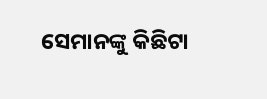ସେମାନଙ୍କୁ କିଛିଟା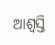ଆଶ୍ୱସ୍ତି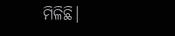ମିଳିଛି।